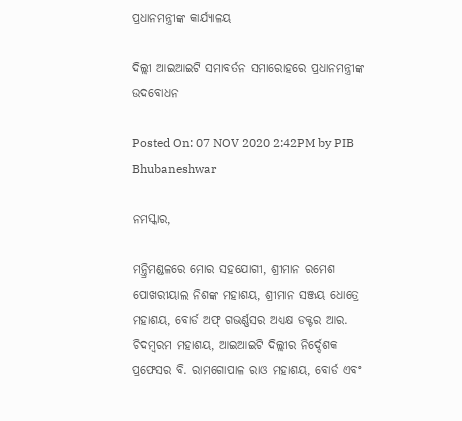ପ୍ରଧାନମନ୍ତ୍ରୀଙ୍କ କାର୍ଯ୍ୟାଳୟ

ଦିଲ୍ଲୀ ଆଇଆଇଟି ସମାବର୍ତନ ସମାରୋହରେ ପ୍ରଧାନମନ୍ତ୍ରୀଙ୍କ ଉଦବୋଧନ

Posted On: 07 NOV 2020 2:42PM by PIB Bhubaneshwar

ନମସ୍କାର,

ମନ୍ତ୍ରିମଣ୍ଡଳରେ ମୋର ସହଯୋଗୀ, ଶ୍ରୀମାନ ରମେଶ ପୋଖରୀୟାଲ ନିଶଙ୍କ ମହାଶୟ, ଶ୍ରୀମାନ ସଞ୍ଜୟ ଧୋତ୍ରେ ମହାଶୟ, ବୋର୍ଡ ଅଫ୍ ଗଭର୍ଣ୍ଣସର ଅଧ୍ୟକ୍ଷ ଡକ୍ଟର ଆର. ଚିଦମ୍ବରମ ମହାଶୟ, ଆଇଆଇଟି ଦିଲ୍ଲୀର ନିର୍ଦ୍ଦେଶକ ପ୍ରଫେସର ବି. ରାମଗୋପାଳ ରାଓ ମହାଶୟ, ବୋର୍ଡ ଏବଂ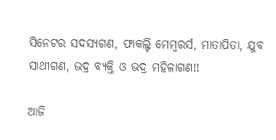ସିନେଟର ସଦସ୍ୟଗଣ, ଫାକଲ୍ଟି ମେମ୍ବରର୍ସ, ମାତାପିତା, ଯୁବ ସାଥୀଗଣ, ଭଦ୍ର ବ୍ୟକ୍ତି ଓ ଭଦ୍ର ମହିଳାଗଣ!!

ଆଜି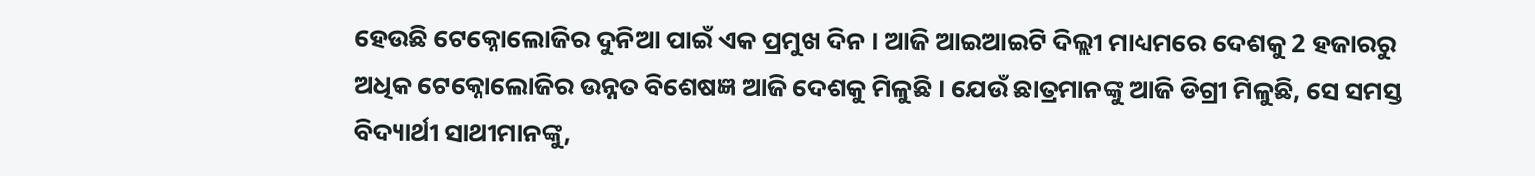ହେଉଛି ଟେକ୍ନୋଲୋଜିର ଦୁନିଆ ପାଇଁ ଏକ ପ୍ରମୁଖ ଦିନ । ଆଜି ଆଇଆଇଟି ଦିଲ୍ଲୀ ମାଧ୍ୟମରେ ଦେଶକୁ 2 ହଜାରରୁ ଅଧିକ ଟେକ୍ନୋଲୋଜିର ଉନ୍ନତ ବିଶେଷଜ୍ଞ ଆଜି ଦେଶକୁ ମିଳୁଛି । ଯେଉଁ ଛାତ୍ରମାନଙ୍କୁ ଆଜି ଡିଗ୍ରୀ ମିଳୁଛି, ସେ ସମସ୍ତ ବିଦ୍ୟାର୍ଥୀ ସାଥୀମାନଙ୍କୁ,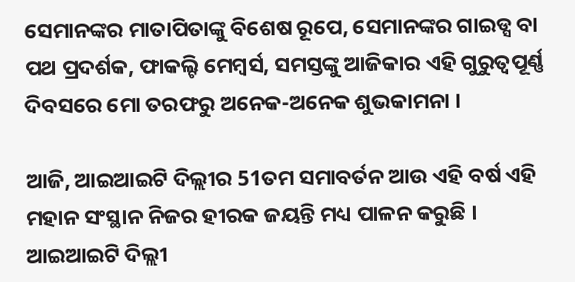ସେମାନଙ୍କର ମାତାପିତାଙ୍କୁ ବିଶେଷ ରୂପେ, ସେମାନଙ୍କର ଗାଇଡ୍ସ ବା ପଥ ପ୍ରଦର୍ଶକ, ଫାକଲ୍ଟି ମେମ୍ବର୍ସ, ସମସ୍ତଙ୍କୁ ଆଜିକାର ଏହି ଗୁରୁତ୍ୱପୂର୍ଣ୍ଣ ଦିବସରେ ମୋ ତରଫରୁ ଅନେକ-ଅନେକ ଶୁଭକାମନା ।

ଆଜି, ଆଇଆଇଟି ଦିଲ୍ଲୀର 51ତମ ସମାବର୍ତନ ଆଉ ଏହି ବର୍ଷ ଏହି ମହାନ ସଂସ୍ଥାନ ନିଜର ହୀରକ ଜୟନ୍ତି ମଧ୍ୟ ପାଳନ କରୁଛି । ଆଇଆଇଟି ଦିଲ୍ଲୀ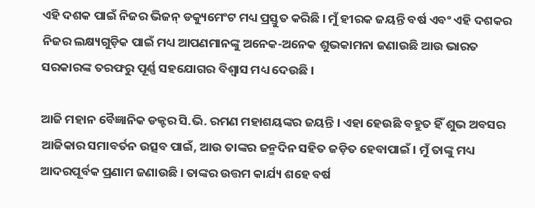ଏହି ଦଶକ ପାଇଁ ନିଜର ଭିଜନ୍ ଡକ୍ୟୁମେଂଟ ମଧ୍ୟ ପ୍ରସ୍ତୁତ କରିଛି । ମୁଁ ହୀରକ ଜୟନ୍ତି ବର୍ଷ ଏବଂ ଏହି ଦଶକର ନିଜର ଲକ୍ଷ୍ୟଗୁଡ଼ିକ ପାଇଁ ମଧ୍ୟ ଆପଣମାନଙ୍କୁ ଅନେକ-ଅନେକ ଶୁଭକାମନା ଜଣାଉଛି ଆଉ ଭାରତ ସରକାରଙ୍କ ତରଫରୁ ପୂର୍ଣ୍ଣ ସହଯୋଗର ବିଶ୍ୱାସ ମଧ୍ୟ ଦେଉଛି ।

ଆଜି ମହାନ ବୈଜ୍ଞାନିକ ଡକ୍ଟର ସି.ଭି. ରମଣ ମହାଶୟଙ୍କର ଜୟନ୍ତି । ଏହା ହେଉଛି ବହୁତ ହିଁ ଶୁଭ ଅବସର ଆଜିକାର ସମାବର୍ତନ ଉତ୍ସବ ପାଇଁ, ଆଉ ତାଙ୍କର ଜନ୍ମଦିନ ସହିତ ଜଡ଼ିତ ହେବାପାଇଁ । ମୁଁ ତାଙ୍କୁ ମଧ୍ୟ ଆଦରପୂର୍ବକ ପ୍ରଣାମ ଜଣାଉଛି । ତାଙ୍କର ଉତ୍ତମ କାର୍ଯ୍ୟ ଶହେ ବର୍ଷ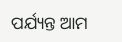ପର୍ଯ୍ୟନ୍ତ ଆମ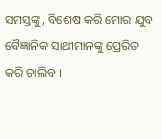ସମସ୍ତଙ୍କୁ, ବିଶେଷ କରି ମୋର ଯୁବ ବୈଜ୍ଞାନିକ ସାଥୀମାନଙ୍କୁ ପ୍ରେରିତ କରି ଚାଲିବ ।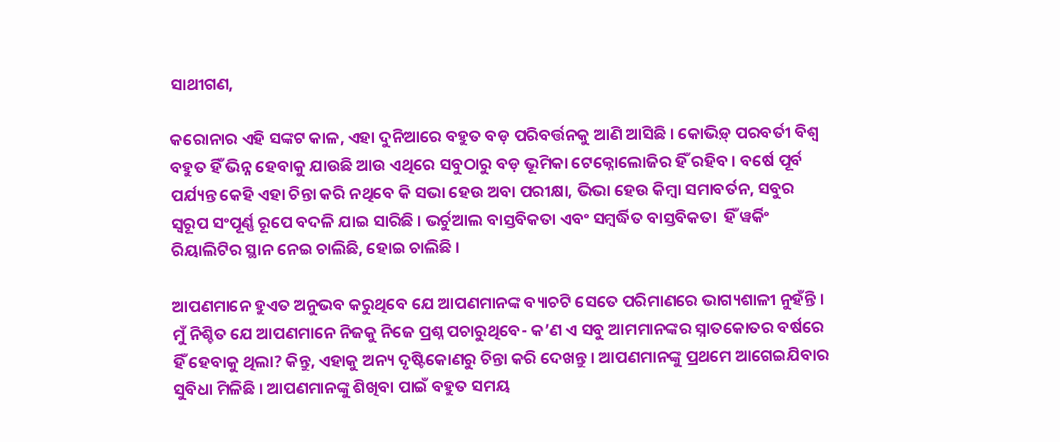ସାଥୀଗଣ,

କରୋନାର ଏହି ସଙ୍କଟ କାଳ, ଏହା ଦୁନିଆରେ ବହୁତ ବଡ଼ ପରିବର୍ତ୍ତନକୁ ଆଣି ଆସିଛି । କୋଭିଡ଼୍ ପରବର୍ତୀ ବିଶ୍ୱ ବହୁତ ହିଁ ଭିନ୍ନ ହେବାକୁ ଯାଉଛି ଆଉ ଏଥିରେ ସବୁଠାରୁ ବଡ଼ ଭୂମିକା ଟେକ୍ନୋଲୋଜିର ହିଁ ରହିବ । ବର୍ଷେ ପୂର୍ବ ପର୍ଯ୍ୟନ୍ତ କେହି ଏହା ଚିନ୍ତା କରି ନଥିବେ କି ସଭା ହେଉ ଅବା ପରୀକ୍ଷା, ଭିଭା ହେଉ କିମ୍ବା ସମାବର୍ତନ, ସବୁର ସ୍ୱରୂପ ସଂପୂର୍ଣ୍ଣ ରୂପେ ବଦଳି ଯାଇ ସାରିଛି । ଭର୍ଚୁଆଲ ବାସ୍ତବିକତା ଏବଂ ସମ୍ବର୍ଦ୍ଧିତ ବାସ୍ତବିକତା  ହିଁ ୱର୍କିଂ ରିୟାଲିଟିର ସ୍ଥାନ ନେଇ ଚାଲିଛି, ହୋଇ ଚାଲିଛି ।

ଆପଣମାନେ ହୁଏତ ଅନୁଭବ କରୁଥିବେ ଯେ ଆପଣମାନଙ୍କ ବ୍ୟାଚଟି ସେତେ ପରିମାଣରେ ଭାଗ୍ୟଶାଳୀ ନୁହଁନ୍ତି । ମୁଁ ନିଶ୍ଚିତ ଯେ ଆପଣମାନେ ନିଜକୁ ନିଜେ ପ୍ରଶ୍ନ ପଚାରୁଥିବେ- କ’ଣ ଏ ସବୁ ଆମମାନଙ୍କର ସ୍ନାତକୋତର ବର୍ଷରେ ହିଁ ହେବାକୁ ଥିଲା? କିନ୍ତୁ, ଏହାକୁ ଅନ୍ୟ ଦୃଷ୍ଟିକୋଣରୁ ଚିନ୍ତା କରି ଦେଖନ୍ତୁ । ଆପଣମାନଙ୍କୁ ପ୍ରଥମେ ଆଗେଇଯିବାର ସୁବିଧା ମିଳିଛି । ଆପଣମାନଙ୍କୁ ଶିଖିବା ପାଇଁ ବହୁତ ସମୟ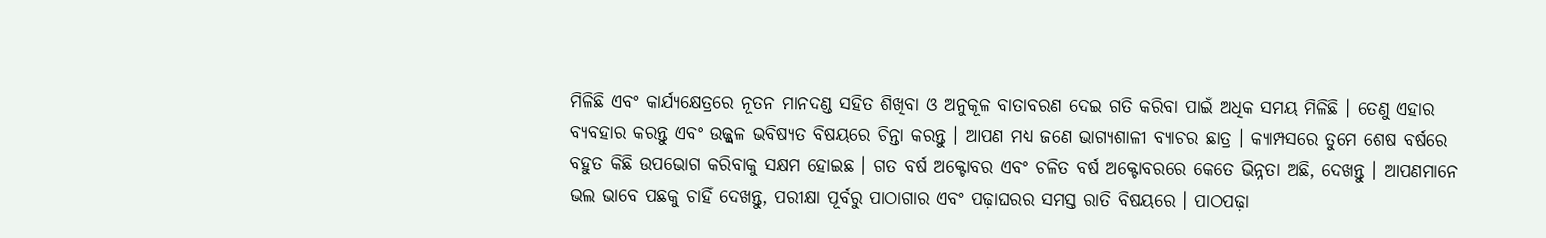ମିଳିଛି ଏବଂ କାର୍ଯ୍ୟକ୍ଷେତ୍ରରେ ନୂତନ ମାନଦଣ୍ଡ ସହିତ ଶିଖିବା ଓ ଅନୁକୂଳ ବାତାବରଣ ଦେଇ ଗତି କରିବା ପାଇଁ ଅଧିକ ସମୟ ମିଳିଛି । ତେଣୁ ଏହାର ବ୍ୟବହାର କରନ୍ତୁ ଏବଂ ଉଜ୍ଜ୍ୱଳ ଭବିଷ୍ୟତ ବିଷୟରେ ଚିନ୍ତା କରନ୍ତୁ । ଆପଣ ମଧ୍ୟ ଜଣେ ଭାଗ୍ୟଶାଳୀ ବ୍ୟାଚର ଛାତ୍ର । କ୍ୟାମ୍ପସରେ ତୁମେ ଶେଷ ବର୍ଷରେ ବହୁତ କିଛି ଉପଭୋଗ କରିବାକୁ ସକ୍ଷମ ହୋଇଛ । ଗତ ବର୍ଷ ଅକ୍ଟୋବର ଏବଂ ଚଳିତ ବର୍ଷ ଅକ୍ଟୋବରରେ କେତେ ଭିନ୍ନତା ଅଛି, ଦେଖନ୍ତୁ । ଆପଣମାନେ ଭଲ ଭାବେ ପଛକୁ ଚାହିଁ ଦେଖନ୍ତୁ, ପରୀକ୍ଷା ପୂର୍ବରୁ ପାଠାଗାର ଏବଂ ପଢ଼ାଘରର ସମସ୍ତ ରାତି ବିଷୟରେ । ପାଠପଢ଼ା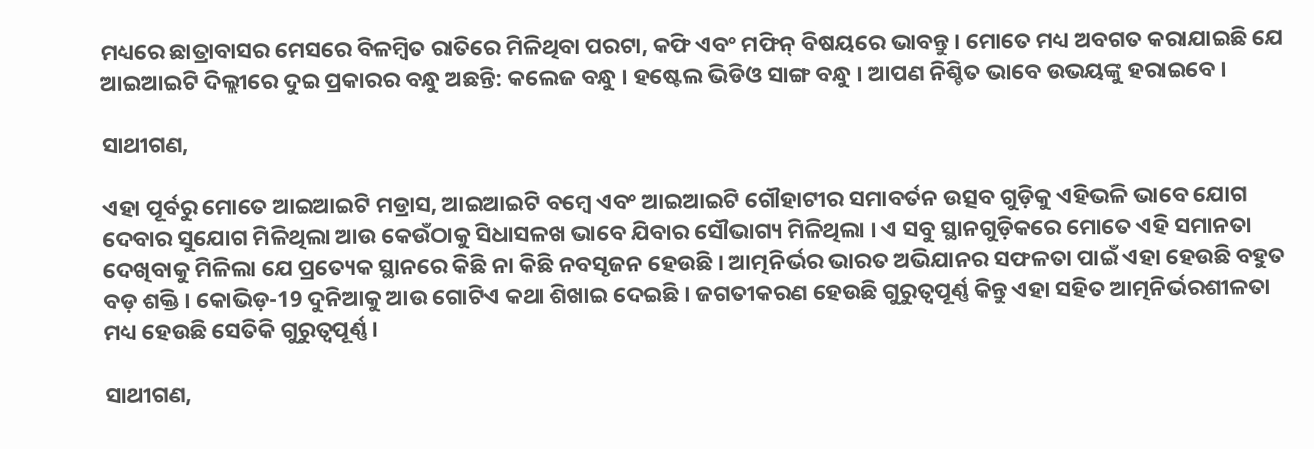ମଧ୍ୟରେ ଛାତ୍ରାବାସର ମେସରେ ବିଳମ୍ବିତ ରାତିରେ ମିଳିଥିବା ପରଟା, କଫି ଏବଂ ମଫିନ୍ ବିଷୟରେ ଭାବନ୍ତୁ । ମୋତେ ମଧ୍ୟ ଅବଗତ କରାଯାଇଛି ଯେ ଆଇଆଇଟି ଦିଲ୍ଲୀରେ ଦୁଇ ପ୍ରକାରର ବନ୍ଧୁ ଅଛନ୍ତି: କଲେଜ ବନ୍ଧୁ । ହଷ୍ଟେଲ ଭିଡିଓ ସାଙ୍ଗ ବନ୍ଧୁ । ଆପଣ ନିଶ୍ଚିତ ଭାବେ ଉଭୟଙ୍କୁ ହରାଇବେ ।

ସାଥୀଗଣ,

ଏହା ପୂର୍ବରୁ ମୋତେ ଆଇଆଇଟି ମଡ୍ରାସ, ଆଇଆଇଟି ବମ୍ବେ ଏବଂ ଆଇଆଇଟି ଗୌହାଟୀର ସମାବର୍ତନ ଉତ୍ସବ ଗୁଡ଼ିକୁ ଏହିଭଳି ଭାବେ ଯୋଗ ଦେବାର ସୁଯୋଗ ମିଳିଥିଲା ଆଉ କେଉଁଠାକୁ ସିଧାସଳଖ ଭାବେ ଯିବାର ସୌଭାଗ୍ୟ ମିଳିଥିଲା । ଏ ସବୁ ସ୍ଥାନଗୁଡ଼ିକରେ ମୋତେ ଏହି ସମାନତା ଦେଖିବାକୁ ମିଳିଲା ଯେ ପ୍ରତ୍ୟେକ ସ୍ଥାନରେ କିଛି ନା କିଛି ନବସୃଜନ ହେଉଛି । ଆତ୍ମନିର୍ଭର ଭାରତ ଅଭିଯାନର ସଫଳତା ପାଇଁ ଏହା ହେଉଛି ବହୁତ ବଡ଼ ଶକ୍ତି । କୋଭିଡ଼-19 ଦୁନିଆକୁ ଆଉ ଗୋଟିଏ କଥା ଶିଖାଇ ଦେଇଛି । ଜଗତୀକରଣ ହେଉଛି ଗୁରୁତ୍ୱପୂର୍ଣ୍ଣ କିନ୍ତୁ ଏହା ସହିତ ଆତ୍ମନିର୍ଭରଶୀଳତା ମଧ୍ୟ ହେଉଛି ସେତିକି ଗୁରୁତ୍ୱପୂର୍ଣ୍ଣ ।

ସାଥୀଗଣ,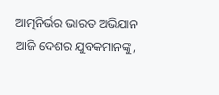ଆତ୍ମନିର୍ଭର ଭାରତ ଅଭିଯାନ ଆଜି ଦେଶର ଯୁବକମାନଙ୍କୁ,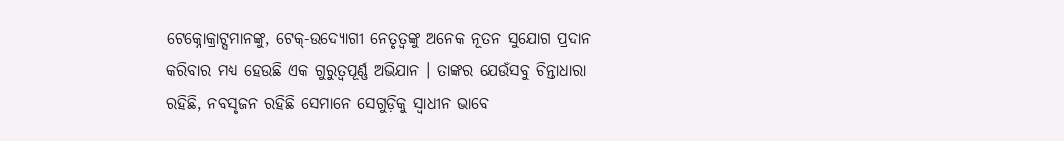ଟେକ୍ନୋକ୍ରାଟ୍ସମାନଙ୍କୁ, ଟେକ୍-ଉଦ୍ୟୋଗୀ ନେତୃତ୍ୱଙ୍କୁ ଅନେକ ନୂତନ ସୁଯୋଗ ପ୍ରଦାନ କରିବାର ମଧ୍ୟ ହେଉଛି ଏକ ଗୁରୁତ୍ୱପୂର୍ଣ୍ଣ ଅଭିଯାନ । ତାଙ୍କର ଯେଉଁସବୁ ଚିନ୍ତାଧାରା ରହିଛି, ନବସୃଜନ ରହିଛି ସେମାନେ ସେଗୁଡ଼ିକୁ ସ୍ୱାଧୀନ ଭାବେ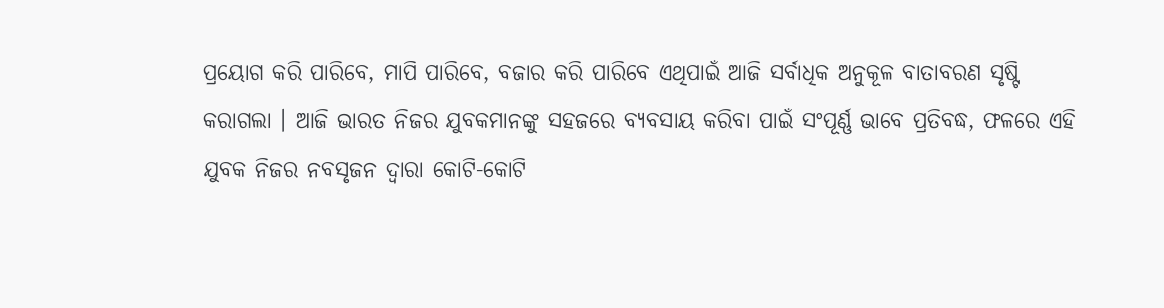ପ୍ରୟୋଗ କରି ପାରିବେ, ମାପି ପାରିବେ, ବଜାର କରି ପାରିବେ ଏଥିପାଇଁ ଆଜି ସର୍ବାଧିକ ଅନୁକୂଳ ବାତାବରଣ ସୃଷ୍ଟି କରାଗଲା । ଆଜି ଭାରତ ନିଜର ଯୁବକମାନଙ୍କୁ ସହଜରେ ବ୍ୟବସାୟ କରିବା ପାଇଁ ସଂପୂର୍ଣ୍ଣ ଭାବେ ପ୍ରତିବଦ୍ଧ, ଫଳରେ ଏହି ଯୁବକ ନିଜର ନବସୃଜନ ଦ୍ୱାରା କୋଟି-କୋଟି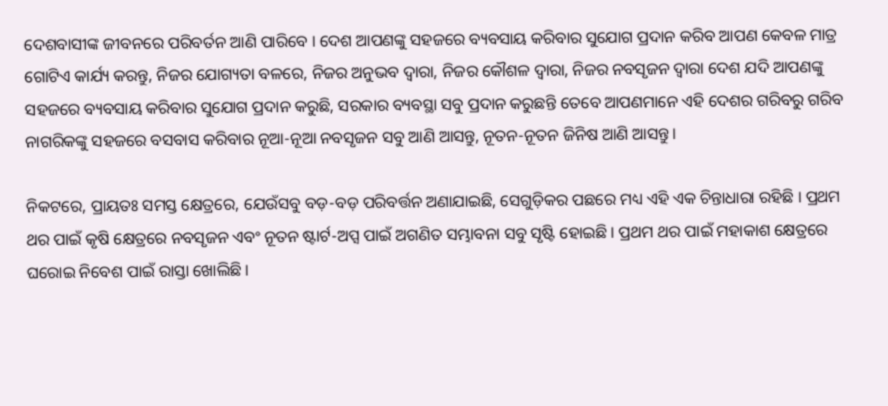ଦେଶବାସୀଙ୍କ ଜୀବନରେ ପରିବର୍ତନ ଆଣି ପାରିବେ । ଦେଶ ଆପଣଙ୍କୁ ସହଜରେ ବ୍ୟବସାୟ କରିବାର ସୁଯୋଗ ପ୍ରଦାନ କରିବ ଆପଣ କେବଳ ମାତ୍ର ଗୋଟିଏ କାର୍ଯ୍ୟ କରନ୍ତୁ, ନିଜର ଯୋଗ୍ୟତା ବଳରେ, ନିଜର ଅନୁଭବ ଦ୍ୱାରା, ନିଜର କୌଶଳ ଦ୍ୱାରା, ନିଜର ନବସୃଜନ ଦ୍ୱାରା ଦେଶ ଯଦି ଆପଣଙ୍କୁ ସହଜରେ ବ୍ୟବସାୟ କରିବାର ସୁଯୋଗ ପ୍ରଦାନ କରୁଛି, ସରକାର ବ୍ୟବସ୍ଥା ସବୁ ପ୍ରଦାନ କରୁଛନ୍ତି ତେବେ ଆପଣମାନେ ଏହି ଦେଶର ଗରିବରୁ ଗରିବ ନାଗରିକଙ୍କୁ ସହଜରେ ବସବାସ କରିବାର ନୂଆ-ନୂଆ ନବସୃଜନ ସବୁ ଆଣି ଆସନ୍ତୁ, ନୂତନ-ନୂତନ ଜିନିଷ ଆଣି ଆସନ୍ତୁ ।

ନିକଟରେ, ପ୍ରାୟତଃ ସମସ୍ତ କ୍ଷେତ୍ରରେ, ଯେଉଁସବୁ ବଡ଼-ବଡ଼ ପରିବର୍ତ୍ତନ ଅଣାଯାଇଛି, ସେଗୁଡ଼ିକର ପଛରେ ମଧ୍ୟ ଏହି ଏକ ଚିନ୍ତାଧାରା ରହିଛି । ପ୍ରଥମ ଥର ପାଇଁ କୃଷି କ୍ଷେତ୍ରରେ ନବସୃଜନ ଏବଂ ନୂତନ ଷ୍ଟାର୍ଟ-ଅପ୍ସ ପାଇଁ ଅଗଣିତ ସମ୍ଭାବନା ସବୁ ସୃଷ୍ଟି ହୋଇଛି । ପ୍ରଥମ ଥର ପାଇଁ ମହାକାଶ କ୍ଷେତ୍ରରେ ଘରୋଇ ନିବେଶ ପାଇଁ ରାସ୍ତା ଖୋଲିଛି ।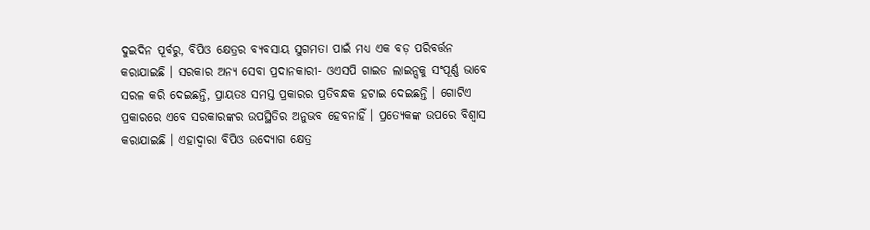ଦୁଇଦିନ ପୂର୍ବରୁ, ବିପିଓ କ୍ଷେତ୍ରର ବ୍ୟବସାୟ ସୁଗମତା ପାଇଁ ମଧ୍ୟ ଏକ ବଡ଼ ପରିବର୍ତ୍ତନ କରାଯାଇଛି । ସରକାର ଅନ୍ୟ ସେବା ପ୍ରଦାନକାରୀ- ଓଏସପି ଗାଇଡ ଲାଇନ୍ସକୁ ସଂପୂର୍ଣ୍ଣ ଭାବେ ସରଳ କରି ଦେଇଛନ୍ତି, ପ୍ରାୟତଃ ସମସ୍ତ ପ୍ରକାରର ପ୍ରତିବନ୍ଧକ ହଟାଇ ଦେଇଛନ୍ତି । ଗୋଟିଏ ପ୍ରକାରରେ ଏବେ ସରକାରଙ୍କର ଉପସ୍ଥିତିର ଅନୁଭବ ହେବନାହିଁ । ପ୍ରତ୍ୟେକଙ୍କ ଉପରେ ବିଶ୍ୱାସ କରାଯାଇଛି । ଏହାଦ୍ୱାରା ବିପିଓ ଉଦ୍ୟୋଗ କ୍ଷେତ୍ର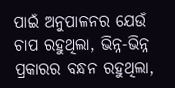ପାଇଁ ଅନୁପାଳନର ଯେଉଁ ଚାପ ରହୁଥିଲା, ଭିନ୍ନ-ଭିନ୍ନ ପ୍ରକାରର ବନ୍ଧନ ରହୁଥିଲା,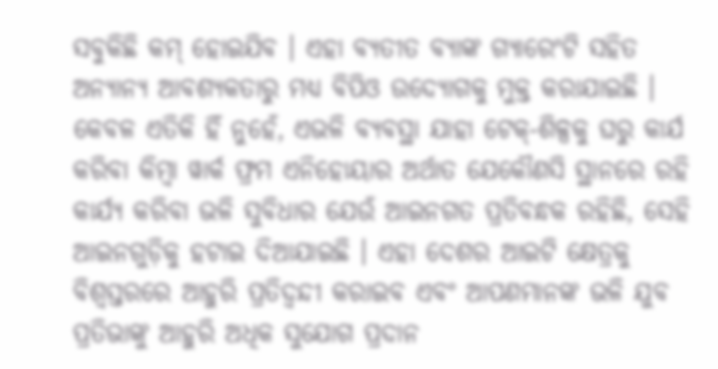ସବୁକିଛି କମ୍ ହୋଇଯିବ । ଏହା ବ୍ୟତୀତ ବ୍ୟାଙ୍କ ଗ୍ୟାରେଂଟି ସହିତ ଅନ୍ୟାନ୍ୟ ଆବଶ୍ୟକତାରୁ ମଧ୍ୟ ବିପିଓ ଉଦ୍ୟୋଗକୁ ମୁକ୍ତ କରାଯାଇଛି । କେବଳ ଏତିକି ହିଁ ନୁହେଁ, ଏଭଳି ବ୍ୟବସ୍ଥା ଯାହା ଟେକ୍-ଶିଳ୍ପକୁ ଘରୁ କାର୍ଯ କରିବା କିମ୍ବା ୱାର୍କ ଫ୍ରମ ଏନିହୋୟାର ଅର୍ଥାତ ଯେକୌଣସି ସ୍ଥାନରେ ରହି କାର୍ଯ୍ୟ କରିବା ଭଳି ସୁବିଧାର ଯେଉଁ ଆଇନଗତ ପ୍ରତିବନ୍ଧକ ରହିଛି, ସେହି ଆଇନଗୁଡ଼ିକୁ ହଟାଇ ଦିଆଯାଇଛି । ଏହା ଦେଶର ଆଇଟି କ୍ଷେତ୍ରକୁ ବିଶ୍ୱସ୍ତରରେ ଆହୁରି ପ୍ରତିଦ୍ୱନ୍ଦୀ କରାଇବ ଏବଂ ଆପଣମାନଙ୍କ ଭଳି ଯୁବ ପ୍ରତିଭାଙ୍କୁ ଆହୁରି ଅଧିକ ସୁଯୋଗ ପ୍ରଦାନ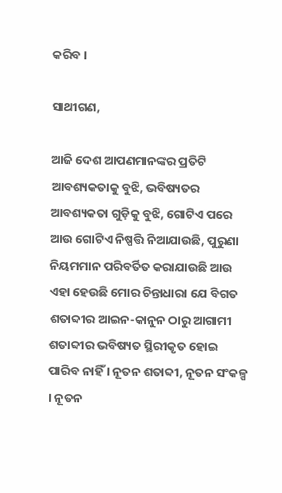କରିବ ।

ସାଥୀଗଣ,

ଆଜି ଦେଶ ଆପଣମାନଙ୍କର ପ୍ରତିଟି ଆବଶ୍ୟକତାକୁ ବୁଝି, ଭବିଷ୍ୟତର ଆବଶ୍ୟକତା ଗୁଡ଼ିକୁ ବୁଝି, ଗୋଟିଏ ପରେ ଆଉ ଗୋଟିଏ ନିଷ୍ପତ୍ତି ନିଆଯାଉଛି, ପୁରୁଣା ନିୟମମାନ ପରିବର୍ତିତ କରାଯାଉଛି ଆଉ ଏହା ହେଉଛି ମୋର ଚିନ୍ତାଧାରା ଯେ ବିଗତ ଶତାବ୍ଦୀର ଆଇନ-କାନୁନ ଠାରୁ ଆଗାମୀ ଶତାବ୍ଦୀର ଭବିଷ୍ୟତ ସ୍ଥିରୀକୃତ ହୋଇ ପାରିବ ନାହିଁ । ନୂତନ ଶତାବ୍ଦୀ, ନୂତନ ସଂକଳ୍ପ । ନୂତନ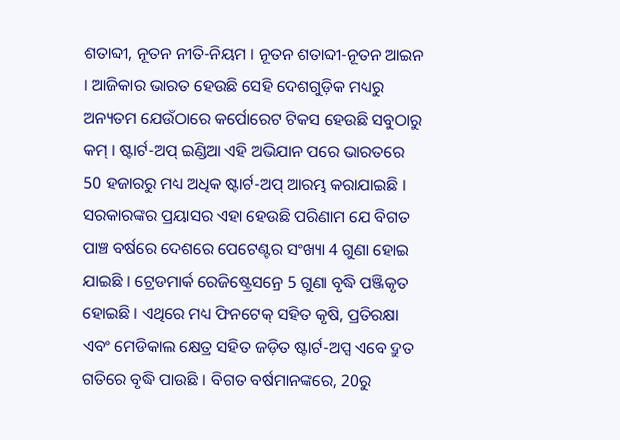ଶତାବ୍ଦୀ, ନୂତନ ନୀତି-ନିୟମ । ନୂତନ ଶତାବ୍ଦୀ-ନୂତନ ଆଇନ । ଆଜିକାର ଭାରତ ହେଉଛି ସେହି ଦେଶଗୁଡ଼ିକ ମଧ୍ୟରୁ ଅନ୍ୟତମ ଯେଉଁଠାରେ କର୍ପୋରେଟ ଟିକସ ହେଉଛି ସବୁଠାରୁ କମ୍ । ଷ୍ଟାର୍ଟ-ଅପ୍ ଇଣ୍ଡିଆ ଏହି ଅଭିଯାନ ପରେ ଭାରତରେ 50 ହଜାରରୁ ମଧ୍ୟ ଅଧିକ ଷ୍ଟାର୍ଟ-ଅପ୍ ଆରମ୍ଭ କରାଯାଇଛି । ସରକାରଙ୍କର ପ୍ରୟାସର ଏହା ହେଉଛି ପରିଣାମ ଯେ ବିଗତ ପାଞ୍ଚ ବର୍ଷରେ ଦେଶରେ ପେଟେଣ୍ଟର ସଂଖ୍ୟା 4 ଗୁଣା ହୋଇ ଯାଇଛି । ଟ୍ରେଡମାର୍କ ରେଜିଷ୍ଟ୍ରେସନ୍ରେ 5 ଗୁଣା ବୃଦ୍ଧି ପଞ୍ଜିକୃତ ହୋଇଛି । ଏଥିରେ ମଧ୍ୟ ଫିନଟେକ୍ ସହିତ କୃଷି, ପ୍ରତିରକ୍ଷା ଏବଂ ମେଡିକାଲ କ୍ଷେତ୍ର ସହିତ ଜଡ଼ିତ ଷ୍ଟାର୍ଟ-ଅପ୍ସ ଏବେ ଦ୍ରୁତ ଗତିରେ ବୃଦ୍ଧି ପାଉଛି । ବିଗତ ବର୍ଷମାନଙ୍କରେ, 20ରୁ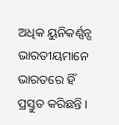ଅଧିକ ୟୁନିକର୍ଣ୍ଣନ୍ସ ଭାରତୀୟମାନେ ଭାରତରେ ହିଁ ପ୍ରସ୍ତୁତ କରିଛନ୍ତି ।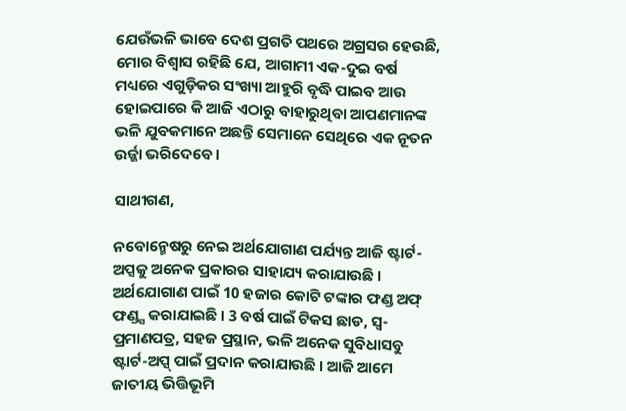ଯେଉଁଭଳି ଭାବେ ଦେଶ ପ୍ରଗତି ପଥରେ ଅଗ୍ରସର ହେଉଛି, ମୋର ବିଶ୍ୱାସ ରହିଛି ଯେ, ଆଗାମୀ ଏକ-ଦୁଇ ବର୍ଷ ମଧ୍ୟରେ ଏଗୁଡ଼ିକର ସଂଖ୍ୟା ଆହୁରି ବୃଦ୍ଧି ପାଇବ ଆଉ ହୋଇପାରେ କି ଆଜି ଏଠାରୁ ବାହାରୁଥିବା ଆପଣମାନଙ୍କ ଭଳି ଯୁବକମାନେ ଅଛନ୍ତି ସେମାନେ ସେଥିରେ ଏକ ନୂତନ ଉର୍ଜ୍ଜା ଭରିଦେବେ ।

ସାଥୀଗଣ,

ନବୋନ୍ମେଷରୁ ନେଇ ଅର୍ଥଯୋଗାଣ ପର୍ଯ୍ୟନ୍ତ ଆଜି ଷ୍ଟାର୍ଟ-ଅପ୍ସକୁ ଅନେକ ପ୍ରକାରର ସାହାଯ୍ୟ କରାଯାଉଛି । ଅର୍ଥଯୋଗାଣ ପାଇଁ 10 ହଜାର କୋଟି ଟଙ୍କାର ଫଣ୍ଡ ଅଫ୍ ଫଣ୍ଡ୍ସ କରାଯାଇଛି । 3 ବର୍ଷ ପାଇଁ ଟିକସ ଛାଡ, ସ୍ୱ-ପ୍ରମାଣପତ୍ର, ସହଜ ପ୍ରସ୍ଥାନ, ଭଳି ଅନେକ ସୁବିଧାସବୁ ଷ୍ଟାର୍ଟ-ଅପ୍ସ୍ ପାଇଁ ପ୍ରଦାନ କରାଯାଉଛି । ଆଜି ଆମେ ଜାତୀୟ ଭିତ୍ତିଭୂମି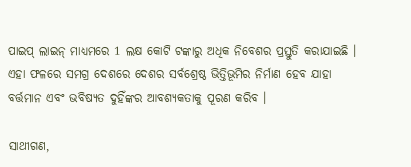ପାଇପ୍ ଲାଇନ୍ ମାଧ୍ୟମରେ 1 ଲକ୍ଷ କୋଟି ଟଙ୍କାରୁ ଅଧିକ ନିବେଶର ପ୍ରସ୍ତୁତି କରାଯାଇଛି । ଏହା ଫଳରେ ସମଗ୍ର ଦେଶରେ ଦେଶର ସର୍ବଶ୍ରେଷ୍ଠ ଭିତ୍ତିଭୂମିର ନିର୍ମାଣ ହେବ ଯାହା ବର୍ତ୍ତମାନ ଏବଂ ଭବିଷ୍ୟତ ଦୁହିଁଙ୍କର ଆବଶ୍ୟକତାକୁ ପୂରଣ କରିବ ।

ସାଥୀଗଣ,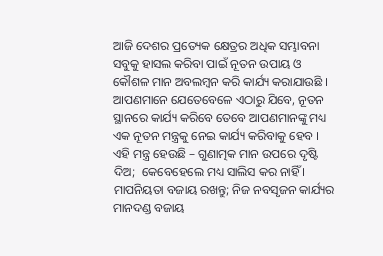ଆଜି ଦେଶର ପ୍ରତ୍ୟେକ କ୍ଷେତ୍ରର ଅଧିକ ସମ୍ଭାବନା ସବୁକୁ ହାସଲ କରିବା ପାଇଁ ନୂତନ ଉପାୟ ଓ କୌଶଳ ମାନ ଅବଲମ୍ବନ କରି କାର୍ଯ୍ୟ କରାଯାଉଛି । ଆପଣମାନେ ଯେତେବେଳେ ଏଠାରୁ ଯିବେ, ନୂତନ ସ୍ଥାନରେ କାର୍ଯ୍ୟ କରିବେ ତେବେ ଆପଣମାନଙ୍କୁ ମଧ୍ୟ ଏକ ନୂତନ ମନ୍ତ୍ରକୁ ନେଇ କାର୍ଯ୍ୟ କରିବାକୁ ହେବ । ଏହି ମନ୍ତ୍ର ହେଉଛି – ଗୁଣାତ୍ମକ ମାନ ଉପରେ ଦୃଷ୍ଟି ଦିଅ;  କେବେହେଲେ ମଧ୍ୟ ସାଲିସ କର ନାହିଁ । ମାପନିୟତା ବଜାୟ ରଖନ୍ତୁ; ନିଜ ନବସୃଜନ କାର୍ଯ୍ୟର ମାନଦଣ୍ଡ ବଜାୟ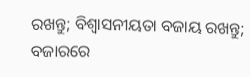ରଖନ୍ତୁ; ବିଶ୍ୱାସନୀୟତା ବଜାୟ ରଖନ୍ତୁ; ବଜାରରେ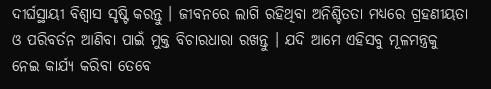ଦୀର୍ଘସ୍ଥାୟୀ ବିଶ୍ୱାସ ସୃଷ୍ଟି କରନ୍ତୁ । ଜୀବନରେ ଲାଗି ରହିଥିବା ଅନିଶ୍ଚିତତା ମଧ୍ୟରେ ଗ୍ରହଣୀୟତା ଓ ପରିବର୍ତନ ଆଣିବା ପାଇଁ ମୁକ୍ତ ବିଚାରଧାରା ରଖନ୍ତୁ । ଯଦି ଆମେ ଏହିସବୁ ମୂଳମନ୍ତ୍ରକୁ ନେଇ କାର୍ଯ୍ୟ କରିବା ତେବେ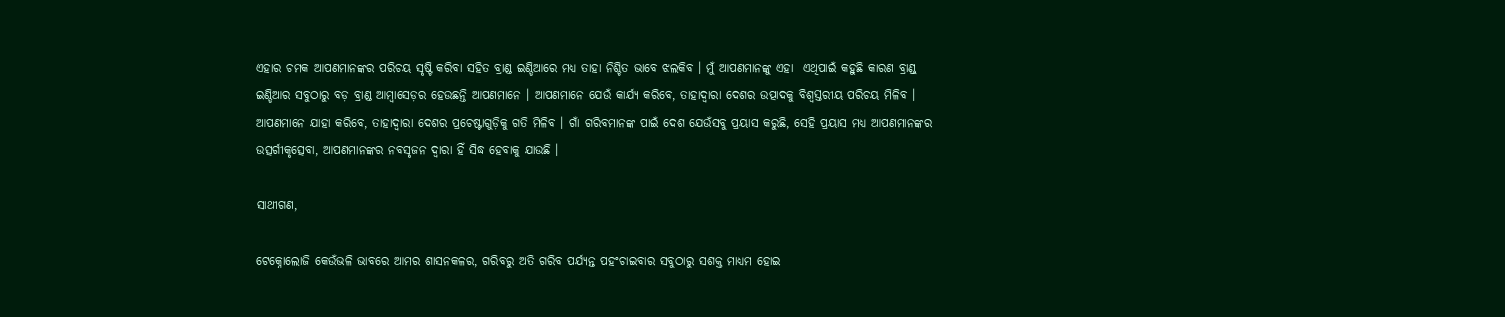ଏହାର ଚମକ ଆପଣମାନଙ୍କର ପରିଚୟ ସୃଷ୍ଟି କରିବା ସହିତ ବ୍ରାଣ୍ଡ ଇଣ୍ଡିଆରେ ମଧ୍ୟ ତାହା ନିଶ୍ଚିତ ଭାବେ ଝଲକିବ । ମୁଁ ଆପଣମାନଙ୍କୁ ଏହା  ଏଥିପାଇଁ କହୁଛି କାରଣ ବ୍ରାଣ୍ଡ୍ ଇଣ୍ଡିଆର ସବୁଠାରୁ ବଡ଼ ବ୍ରାଣ୍ଡ ଆମ୍ବାସେଡ଼ର ହେଉଛନ୍ତି ଆପଣମାନେ । ଆପଣମାନେ ଯେଉଁ କାର୍ଯ୍ୟ କରିବେ, ତାହାଦ୍ୱାରା ଦେଶର ଉତ୍ପାଦକୁ ବିଶ୍ୱସ୍ତରୀୟ ପରିଚୟ ମିଳିବ । ଆପଣମାନେ ଯାହା କରିବେ, ତାହାଦ୍ୱାରା ଦେଶର ପ୍ରଚେଷ୍ଟାଗୁଡ଼ିକୁ ଗତି ମିଳିବ । ଗାଁ ଗରିବମାନଙ୍କ ପାଇଁ ଦେଶ ଯେଉଁସବୁ ପ୍ରୟାସ କରୁଛି, ସେହି ପ୍ରୟାସ ମଧ୍ୟ ଆପଣମାନଙ୍କର ଉତ୍ସର୍ଗୀକୃତ୍ସେବା, ଆପଣମାନଙ୍କର ନବସୃଜନ ଦ୍ୱାରା ହିଁ ସିଦ୍ଧ ହେବାକୁ ଯାଉଛି ।

ସାଥୀଗଣ,

ଟେକ୍ନୋଲୋଜି କେଉଁଭଳି ଭାବରେ ଆମର ଶାସନକଳର, ଗରିବରୁ ଅତି ଗରିବ ପର୍ଯ୍ୟନ୍ତ ପହଂଚାଇବାର ସବୁଠାରୁ ସଶକ୍ତ ମାଧ୍ୟମ ହୋଇ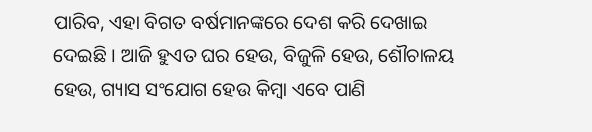ପାରିବ, ଏହା ବିଗତ ବର୍ଷମାନଙ୍କରେ ଦେଶ କରି ଦେଖାଇ ଦେଇଛି । ଆଜି ହୁଏତ ଘର ହେଉ, ବିଜୁଳି ହେଉ, ଶୌଚାଳୟ ହେଉ, ଗ୍ୟାସ ସଂଯୋଗ ହେଉ କିମ୍ବା ଏବେ ପାଣି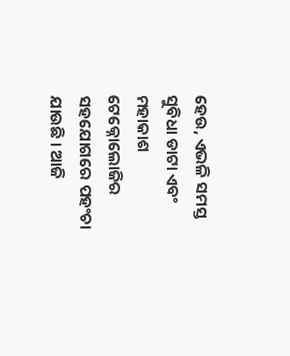ହେଉ, ଏଭଳି ସମସ୍ତ ସୁବିଧା ଡାଟା ଏବଂ ମହାକାଶ ଟେକ୍ନୋଲୋଜିର ସହଯୋଗରେ ପହଂଚା ଯାଉଛି । ଆଜି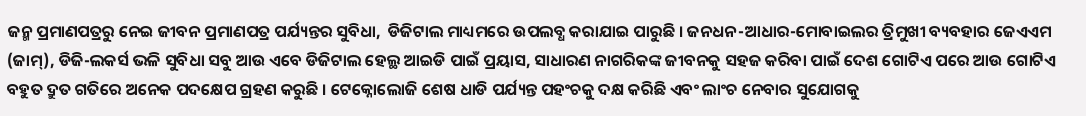ଜନ୍ମ ପ୍ରମାଣପତ୍ରରୁ ନେଇ ଜୀବନ ପ୍ରମାଣପତ୍ର ପର୍ଯ୍ୟନ୍ତର ସୁବିଧା,  ଡିଜିଟାଲ ମାଧ୍ୟମରେ ଉପଲବ୍ଧ କରାଯାଇ ପାରୁଛି । ଜନଧନ-ଆଧାର-ମୋବାଇଲର ତ୍ରିମୁଖୀ ବ୍ୟବହାର ଜେଏଏମ (ଜାମ୍), ଡିଜି-ଲକର୍ସ ଭଳି ସୁବିଧା ସବୁ ଆଉ ଏବେ ଡିଜିଟାଲ ହେଲ୍ଥ ଆଇଡି ପାଇଁ ପ୍ରୟାସ, ସାଧାରଣ ନାଗରିକଙ୍କ ଜୀବନକୁ ସହଜ କରିବା ପାଇଁ ଦେଶ ଗୋଟିଏ ପରେ ଆଉ ଗୋଟିଏ ବହୁତ ଦ୍ରୁତ ଗତିରେ ଅନେକ ପଦକ୍ଷେପ ଗ୍ରହଣ କରୁଛି । ଟେକ୍ନୋଲୋଜି ଶେଷ ଧାଡି ପର୍ଯ୍ୟନ୍ତ ପହଂଚକୁ ଦକ୍ଷ କରିଛି ଏବଂ ଲାଂଚ ନେବାର ସୁଯୋଗକୁ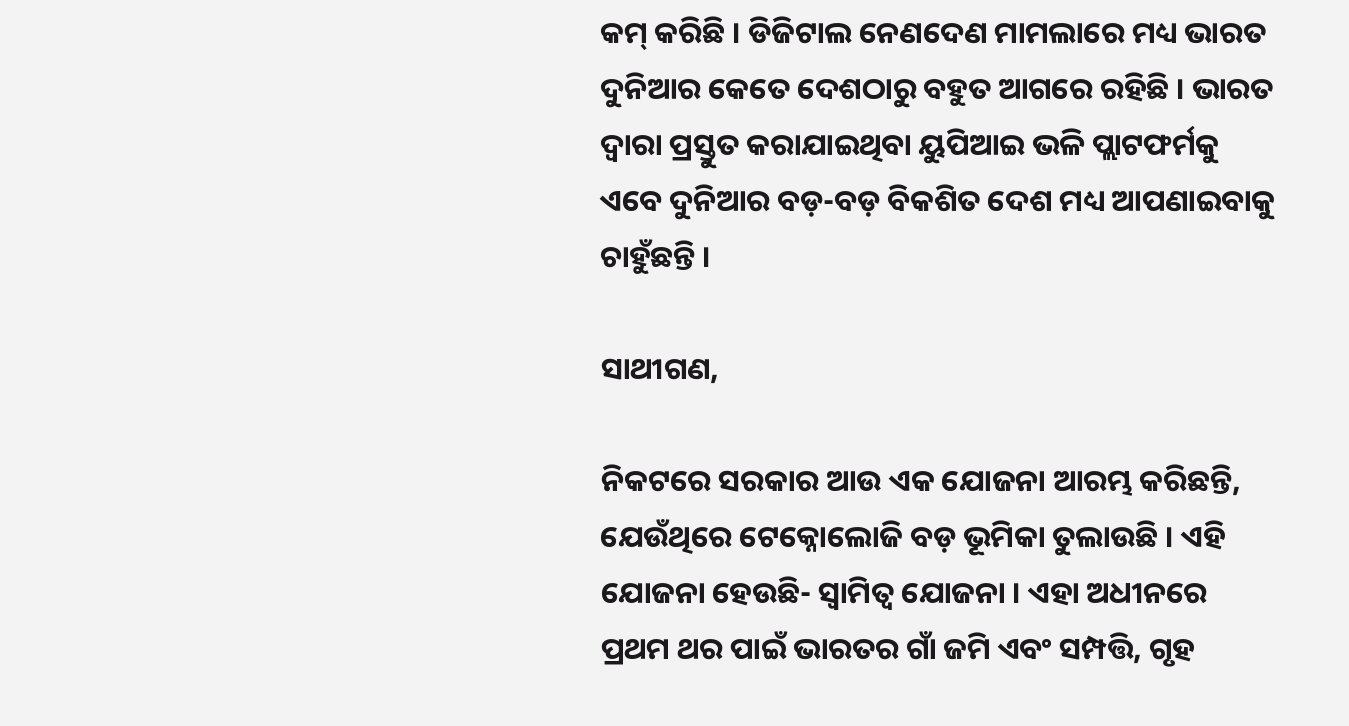କମ୍ କରିଛି । ଡିଜିଟାଲ ନେଣଦେଣ ମାମଲାରେ ମଧ୍ୟ ଭାରତ ଦୁନିଆର କେତେ ଦେଶଠାରୁ ବହୁତ ଆଗରେ ରହିଛି । ଭାରତ ଦ୍ୱାରା ପ୍ରସ୍ତୁତ କରାଯାଇଥିବା ୟୁପିଆଇ ଭଳି ପ୍ଲାଟଫର୍ମକୁ ଏବେ ଦୁନିଆର ବଡ଼-ବଡ଼ ବିକଶିତ ଦେଶ ମଧ୍ୟ ଆପଣାଇବାକୁ ଚାହୁଁଛନ୍ତି ।

ସାଥୀଗଣ,

ନିକଟରେ ସରକାର ଆଉ ଏକ ଯୋଜନା ଆରମ୍ଭ କରିଛନ୍ତି, ଯେଉଁଥିରେ ଟେକ୍ନୋଲୋଜି ବଡ଼ ଭୂମିକା ତୁଲାଉଛି । ଏହି ଯୋଜନା ହେଉଛି- ସ୍ୱାମିତ୍ୱ ଯୋଜନା । ଏହା ଅଧୀନରେ ପ୍ରଥମ ଥର ପାଇଁ ଭାରତର ଗାଁ ଜମି ଏବଂ ସମ୍ପତ୍ତି, ଗୃହ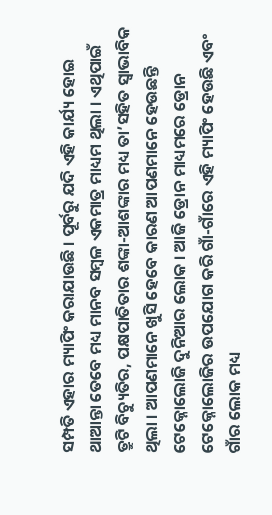ସମ୍ପତି ଏହାର ମ୍ୟାପିଂ କରାଯାଉଛି । ପୂର୍ବରୁ ଯଦି ଏହି କାର୍ଯ୍ୟ ହୋଇ ଥାଆନ୍ତା ତେବେ ମଧ୍ୟ ମାନବ ସମ୍ବଳ ଏକମାତ୍ର ମାଧ୍ୟମ ଥିଲା । ଏଥିପାଇଁ ତ୍ରୁଟି ବିଚ୍ୟୁତିର, ପକ୍ଷପାତିତାର ଶଙ୍କା-ଆଶଙ୍କାର ମଧ୍ୟ ତା’ସହିତ ସ୍ୱାଭାବିକ ଥିଲା । ଆପଣମାନେ ଖୁସି ହେବେ କାରଣ ଆପଣମାନେ ହେଉଛନ୍ତି ଟେକ୍ନୋଲୋଜି ଦୁନିଆର ଲୋକ । ଆଜି ଡ୍ରୋନ ମାଧ୍ୟମରେ ଡ୍ରୋନ ଟେକ୍ନୋଲୋଜିର ଉପଯୋଗ କରି ଗାଁ-ଗାଁରେ ଏହି ମ୍ୟାପିଂ ହେଉଛି ଏବଂ ଗାଁର ଲୋକ ମଧ୍ୟ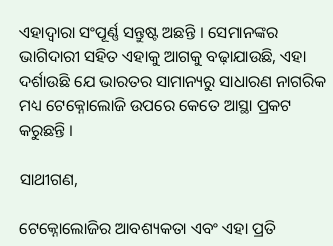ଏହାଦ୍ୱାରା ସଂପୂର୍ଣ୍ଣ ସନ୍ତୁଷ୍ଟ ଅଛନ୍ତି । ସେମାନଙ୍କର ଭାଗିଦାରୀ ସହିତ ଏହାକୁ ଆଗକୁ ବଢ଼ାଯାଉଛି, ଏହା ଦର୍ଶାଉଛି ଯେ ଭାରତର ସାମାନ୍ୟରୁ ସାଧାରଣ ନାଗରିକ ମଧ୍ୟ ଟେକ୍ନୋଲୋଜି ଉପରେ କେତେ ଆସ୍ଥା ପ୍ରକଟ କରୁଛନ୍ତି ।

ସାଥୀଗଣ,

ଟେକ୍ନୋଲୋଜିର ଆବଶ୍ୟକତା ଏବଂ ଏହା ପ୍ରତି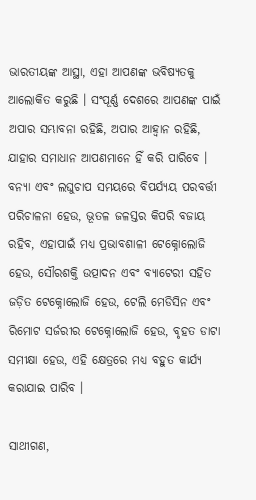ଭାରତୀୟଙ୍କ ଆସ୍ଥା, ଏହା ଆପଣଙ୍କ ଭବିଷ୍ୟତକୁ ଆଲୋକିତ କରୁଛି । ସଂପୂର୍ଣ୍ଣ ଦେଶରେ ଆପଣଙ୍କ ପାଇଁ ଅପାର ସମ୍ଭାବନା ରହିଛି, ଅପାର ଆହ୍ୱାନ ରହିଛି, ଯାହାର ସମାଧାନ ଆପଣମାନେ ହିଁ କରି ପାରିବେ । ବନ୍ୟା ଏବଂ ଲଘୁଚାପ ସମୟରେ ବିପର୍ଯ୍ୟୟ ପରବର୍ତ୍ତୀ ପରିଚାଳନା ହେଉ, ଭୂତଳ ଜଳସ୍ତର କିପରି ବଜାୟ ରହିବ, ଏହାପାଇଁ ମଧ୍ୟ ପ୍ରଭାବଶାଳୀ ଟେକ୍ନୋଲୋଜି ହେଉ, ସୌରଶକ୍ତି ଉତ୍ପାଦନ ଏବଂ ବ୍ୟାଟେରୀ ସହିତ ଜଡ଼ିତ ଟେକ୍ନୋଲୋଜି ହେଉ, ଟେଲି ମେଡିସିନ ଏବଂ ରିମୋଟ ସର୍ଜରୀର ଟେକ୍ନୋଲୋଜି ହେଉ, ବୃହତ ଡାଟା ସମୀକ୍ଷା ହେଉ, ଏହି କ୍ଷେତ୍ରରେ ମଧ୍ୟ ବହୁତ କାର୍ଯ୍ୟ କରାଯାଇ ପାରିବ ।

ସାଥୀଗଣ,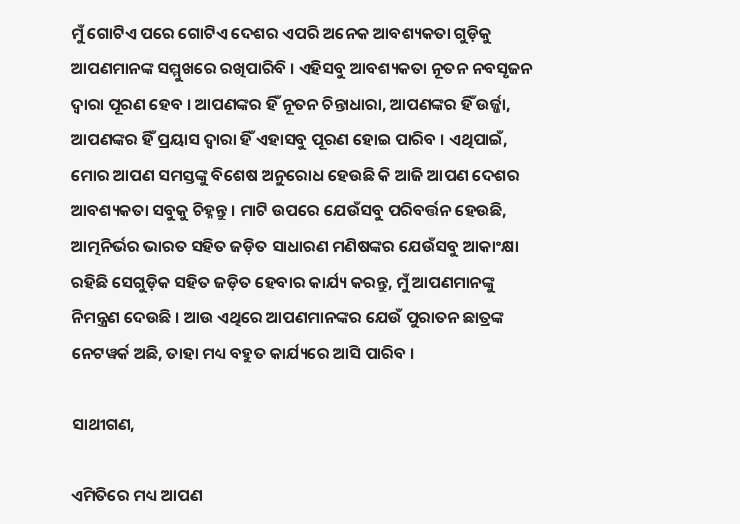ମୁଁ ଗୋଟିଏ ପରେ ଗୋଟିଏ ଦେଶର ଏପରି ଅନେକ ଆବଶ୍ୟକତା ଗୁଡ଼ିକୁ ଆପଣମାନଙ୍କ ସମ୍ମୁଖରେ ରଖିପାରିବି । ଏହିସବୁ ଆବଶ୍ୟକତା ନୂତନ ନବସୃଜନ ଦ୍ୱାରା ପୂରଣ ହେବ । ଆପଣଙ୍କର ହିଁ ନୂତନ ଚିନ୍ତାଧାରା, ଆପଣଙ୍କର ହିଁ ଉର୍ଜ୍ଜା, ଆପଣଙ୍କର ହିଁ ପ୍ରୟାସ ଦ୍ୱାରା ହିଁ ଏହାସବୁ ପୂରଣ ହୋଇ ପାରିବ । ଏଥିପାଇଁ, ମୋର ଆପଣ ସମସ୍ତଙ୍କୁ ବିଶେଷ ଅନୁରୋଧ ହେଉଛି କି ଆଜି ଆପଣ ଦେଶର ଆବଶ୍ୟକତା ସବୁକୁ ଚିହ୍ନନ୍ତୁ । ମାଟି ଉପରେ ଯେଉଁସବୁ ପରିବର୍ତ୍ତନ ହେଉଛି, ଆତ୍ମନିର୍ଭର ଭାରତ ସହିତ ଜଡ଼ିତ ସାଧାରଣ ମଣିଷଙ୍କର ଯେଉଁସବୁ ଆକାଂକ୍ଷା ରହିଛି ସେଗୁଡ଼ିକ ସହିତ ଜଡ଼ିତ ହେବାର କାର୍ଯ୍ୟ କରନ୍ତୁ, ମୁଁ ଆପଣମାନଙ୍କୁ ନିମନ୍ତ୍ରଣ ଦେଉଛି । ଆଉ ଏଥିରେ ଆପଣମାନଙ୍କର ଯେଉଁ ପୁରାତନ ଛାତ୍ରଙ୍କ ନେଟୱର୍କ ଅଛି, ତାହା ମଧ୍ୟ ବହୁତ କାର୍ଯ୍ୟରେ ଆସି ପାରିବ ।

ସାଥୀଗଣ,

ଏମିତିରେ ମଧ୍ୟ ଆପଣ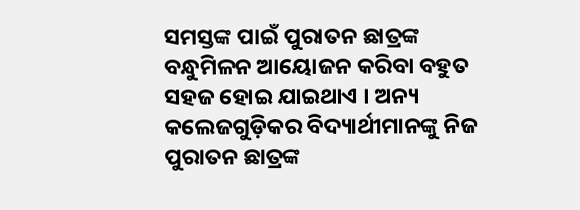ସମସ୍ତଙ୍କ ପାଇଁ ପୁରାତନ ଛାତ୍ରଙ୍କ ବନ୍ଧୁମିଳନ ଆୟୋଜନ କରିବା ବହୁତ ସହଜ ହୋଇ ଯାଇଥାଏ । ଅନ୍ୟ କଲେଜଗୁଡ଼ିକର ବିଦ୍ୟାର୍ଥୀମାନଙ୍କୁ ନିଜ ପୁରାତନ ଛାତ୍ରଙ୍କ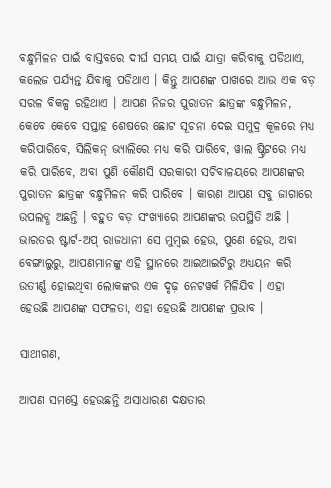ବନ୍ଧୁମିଳନ ପାଇଁ ବାସ୍ତବରେ ଦୀର୍ଘ ସମୟ ପାଇଁ ଯାତ୍ରା କରିବାକୁ ପଡିଥାଏ, କଲେଜ ପର୍ଯ୍ୟନ୍ତ ଯିବାକୁ ପଡିଥାଏ । କିନ୍ତୁ ଆପଣଙ୍କ ପାଖରେ ଆଉ ଏକ ବଡ଼ ସରଳ ବିକଳ୍ପ ରହିଥାଏ । ଆପଣ ନିଜର ପୁରାତନ ଛାତ୍ରଙ୍କ ବନ୍ଧୁମିଳନ, କେବେ କେବେ ସପ୍ତାହ ଶେଷରେ ଛୋଟ ସୂଚନା ଦେଇ ସମୁଦ୍ର କୂଳରେ ମଧ୍ୟ କରିପାରିବେ, ସିଲିକନ୍ ଭ୍ୟାଲିରେ ମଧ୍ୟ କରି ପାରିବେ, ୱାଲ ଷ୍ଟ୍ରିଟରେ ମଧ୍ୟ କରି ପାରିବେ, ଅବା ପୁଣି କୌଣସି ସରକାରୀ ସଚିବାଳୟରେ ଆପଣଙ୍କର ପୁରାତନ ଛାତ୍ରଙ୍କ ବନ୍ଧୁମିଳନ କରି ପାରିବେ । କାରଣ ଆପଣ ସବୁ ଜାଗାରେ ଉପଲବ୍ଧ ଅଛନ୍ତି । ବହୁତ ବଡ଼ ସଂଖ୍ୟାରେ ଆପଣଙ୍କର ଉପସ୍ଥିତି ଅଛି । ଭାରତର ଷ୍ଟାର୍ଟ-ଅପ୍ ରାଜଧାନୀ ସେ ମୁମ୍ବଇ ହେଉ, ପୁଣେ ହେଉ, ଅବା ବେଙ୍ଗାଲୁରୁ, ଆପଣମାନଙ୍କୁ ଏହି ସ୍ଥାନରେ ଆଇଆଇଟିରୁ ଅଧ୍ୟୟନ କରି ଉତୀର୍ଣ୍ଣ ହୋଇଥିବା ଲୋକଙ୍କର ଏକ ଦୃଢ଼ ନେଟୱର୍କ ମିଳିଯିବ । ଏହା ହେଉଛି ଆପଣଙ୍କ ସଫଳତା, ଏହା ହେଉଛି ଆପଣଙ୍କ ପ୍ରଭାବ ।

ସାଥୀଗଣ,

ଆପଣ ସମସ୍ତେ ହେଉଛନ୍ତି ଅସାଧାରଣ ଦକ୍ଷତାର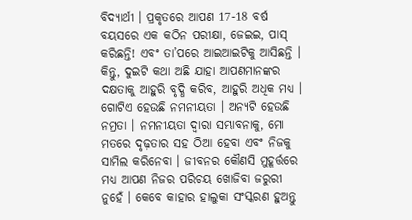ବିଦ୍ୟାର୍ଥୀ । ପ୍ରକୃତରେ ଆପଣ 17-18 ବର୍ଷ ବୟସରେ ଏକ କଠିନ ପରୀକ୍ଷା, ଜେଇଇ, ପାସ୍ କରିଛନ୍ତି! ଏବଂ ତା’ପରେ ଆଇଆଇଟିକୁ ଆସିଛନ୍ତି । କିନ୍ତୁ, ଦୁଇଟି କଥା ଅଛି ଯାହା ଆପଣମାନଙ୍କର ଦକ୍ଷତାକୁ ଆହୁରି ବୃଦ୍ଧି କରିବ, ଆହୁରି ଅଧିକ ମଧ୍ୟ । ଗୋଟିଏ ହେଉଛି ନମନୀୟତା । ଅନ୍ୟଟି ହେଉଛି ନମ୍ରତା । ନମନୀୟତା ଦ୍ୱାରା ସମ୍ଭାବନାକୁ, ମୋ ମତରେ ଦୃଢ଼ତାର ସହ ଠିଆ ହେବା ଏବଂ ନିଜକୁ ସାମିଲ କରିନେବା । ଜୀବନର କୌଣସି ମୁହୂର୍ତ୍ତରେ ମଧ୍ୟ ଆପଣ ନିଜର ପରିଚୟ ଖୋଜିବା ଜରୁରୀ ନୁହେଁ । କେବେ କାହାର ହାଲୁକା ସଂସ୍କରଣ ହୁଅନ୍ତୁ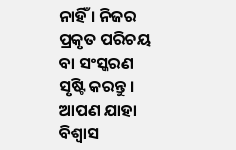ନାହିଁ । ନିଜର ପ୍ରକୃତ ପରିଚୟ ବା ସଂସ୍କରଣ ସୃଷ୍ଟି କରନ୍ତୁ । ଆପଣ ଯାହା ବିଶ୍ୱାସ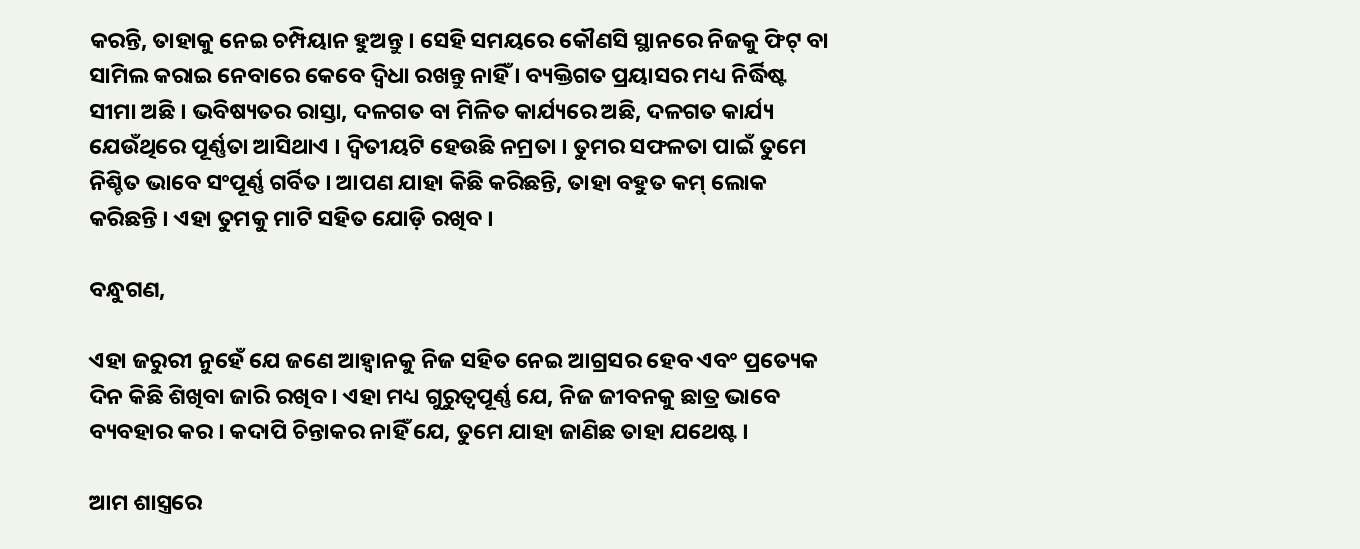କରନ୍ତି, ତାହାକୁ ନେଇ ଚମ୍ପିୟାନ ହୁଅନ୍ତୁ । ସେହି ସମୟରେ କୌଣସି ସ୍ଥାନରେ ନିଜକୁ ଫିଟ୍ ବା ସାମିଲ କରାଇ ନେବାରେ କେବେ ଦ୍ୱିଧା ରଖନ୍ତୁ ନାହିଁ । ବ୍ୟକ୍ତିଗତ ପ୍ରୟାସର ମଧ୍ୟ ନିର୍ଦ୍ଧିଷ୍ଟ ସୀମା ଅଛି । ଭବିଷ୍ୟତର ରାସ୍ତା, ଦଳଗତ ବା ମିଳିତ କାର୍ଯ୍ୟରେ ଅଛି, ଦଳଗତ କାର୍ଯ୍ୟ ଯେଉଁଥିରେ ପୂର୍ଣ୍ଣତା ଆସିଥାଏ । ଦ୍ୱିତୀୟଟି ହେଉଛି ନମ୍ରତା । ତୁମର ସଫଳତା ପାଇଁ ତୁମେ ନିଶ୍ଚିତ ଭାବେ ସଂପୂର୍ଣ୍ଣ ଗର୍ବିତ । ଆପଣ ଯାହା କିଛି କରିଛନ୍ତି, ତାହା ବହୁତ କମ୍ ଲୋକ କରିଛନ୍ତି । ଏହା ତୁମକୁ ମାଟି ସହିତ ଯୋଡ଼ି ରଖିବ ।

ବନ୍ଧୁଗଣ,

ଏହା ଜରୁରୀ ନୁହେଁ ଯେ ଜଣେ ଆହ୍ୱାନକୁ ନିଜ ସହିତ ନେଇ ଆଗ୍ରସର ହେବ ଏବଂ ପ୍ରତ୍ୟେକ ଦିନ କିଛି ଶିଖିବା ଜାରି ରଖିବ । ଏହା ମଧ୍ୟ ଗୁରୁତ୍ୱପୂର୍ଣ୍ଣ ଯେ, ନିଜ ଜୀବନକୁ ଛାତ୍ର ଭାବେ ବ୍ୟବହାର କର । କଦାପି ଚିନ୍ତାକର ନାହିଁ ଯେ, ତୁମେ ଯାହା ଜାଣିଛ ତାହା ଯଥେଷ୍ଟ ।

ଆମ ଶାସ୍ତ୍ରରେ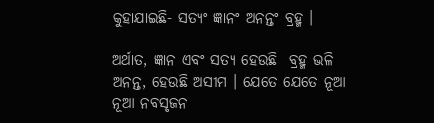କୁହାଯାଇଛି- ସତ୍ୟଂ ଜ୍ଞାନଂ ଅନନ୍ତଂ ବ୍ରହ୍ମ ।

ଅର୍ଥାତ, ଜ୍ଞାନ ଏବଂ ସତ୍ୟ ହେଉଛି  ବ୍ରହ୍ମ ଭଳି ଅନନ୍ତ, ହେଉଛି ଅସୀମ । ଯେତେ ଯେତେ ନୂଆ ନୂଆ ନବସୃଜନ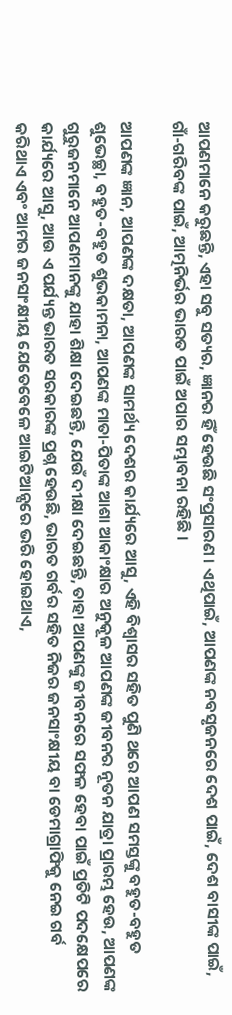ଆପଣମାନେ କରୁଛନ୍ତି, ଏହା ସବୁ ସତ୍ୟର, ଜ୍ଞାନର ହିଁ ହେଉଛି ସଂପ୍ରସାରଣ । ଏଥିପାଇଁ, ଆପଣଙ୍କ ନବସୃଜନରେ ଦେଶ ପାଇଁ, ଦେଶ ବାସୀଙ୍କ ପାଇଁ, ଗାଁ-ଗରିବଙ୍କ ପାଇଁ, ଆତ୍ମନିର୍ଭର ଭାରତ ପାଇଁ ଅପାର ସମ୍ଭାବନା ରହିଛି ।

ଆପଣଙ୍କ ଜ୍ଞାନ, ଆପଣଙ୍କ ଦକ୍ଷତା, ଆପଣଙ୍କ ସାମର୍ଥ୍ୟ ଦେଶର କାର୍ଯ୍ୟରେ ଆସୁ, ଏହି ବିଶ୍ୱାସର ସହିତ ପୁଣି ଥରେ ଆପଣ ସମସ୍ତଙ୍କୁ ବହୁତ-ବହୁତ ଶୁଭେଚ୍ଛା, ବହୁତ-ବହୁତ ଶୁଭକାମନା, ଆପଣଙ୍କ ମାତା-ପିତାଙ୍କ ଆଶା ଆକାଂକ୍ଷାର ଅନୁକୂଳ ଆପଣଙ୍କ ଜୀବନର ନୂତନ ଯାତ୍ରା ପ୍ରାରମ୍ଭ ହେଉ, ଆପଣଙ୍କ ଗୁରୁଜନମାନେ ଆପଣମାନଙ୍କୁ ଯାହା ଶିକ୍ଷା ଦେଇଛନ୍ତି, ଯେଉଁ ଦୀକ୍ଷା ଦେଇଛନ୍ତି, ତାହା ଆପଣଙ୍କୁ ଜୀବନରେ ସଫଳ ହେବା ପାଇଁ ପ୍ରତିଟି ପଦକ୍ଷେପରେ କାର୍ଯ୍ୟରେ ଆସୁ, ଆଉ ଏ ପର୍ଯ୍ୟନ୍ତ ଭାରତ ସରକାରଙ୍କ ପ୍ରଶ୍ନ ହେଉଛି, ଭାରତ ଗର୍ବର ସହିତ ନିଜର ଜନସାଂକ୍ଷୀୟ ବା ଡେମାଗ୍ରାଫିକୁ ନେଇ ଗର୍ବ କରିଥାଏ ଏବଂ ଆମର ଜନସାଂକ୍ଷୀୟ ଯେତେବେଳେ ଆଇଟିଆନ୍ସରେ ଭରି ହୋଇଥାଏ,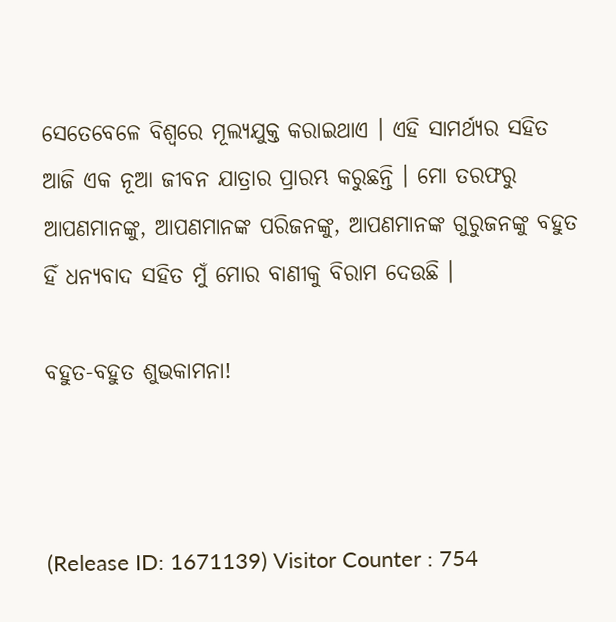ସେତେବେଳେ ବିଶ୍ୱରେ ମୂଲ୍ୟଯୁକ୍ତ କରାଇଥାଏ । ଏହି ସାମର୍ଥ୍ୟର ସହିତ ଆଜି ଏକ ନୂଆ ଜୀବନ ଯାତ୍ରାର ପ୍ରାରମ୍ଭ କରୁଛନ୍ତି । ମୋ ତରଫରୁ ଆପଣମାନଙ୍କୁ, ଆପଣମାନଙ୍କ ପରିଜନଙ୍କୁ, ଆପଣମାନଙ୍କ ଗୁରୁଜନଙ୍କୁ ବହୁତ ହିଁ ଧନ୍ୟବାଦ ସହିତ ମୁଁ ମୋର ବାଣୀକୁ ବିରାମ ଦେଉଛି ।

ବହୁତ-ବହୁତ ଶୁଭକାମନା!



(Release ID: 1671139) Visitor Counter : 754